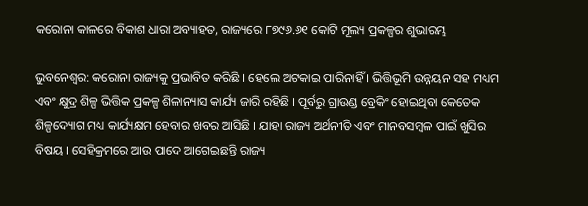କରୋନା କାଳରେ ବିକାଶ ଧାରା ଅବ୍ୟାହତ, ରାଜ୍ୟରେ ୮୭୯୬.୬୧ କୋଟି ମୂଲ୍ୟ ପ୍ରକଳ୍ପର ଶୁଭାରମ୍ଭ

ଭୁବନେଶ୍ୱର: କରୋନା ରାଜ୍ୟକୁ ପ୍ରଭାବିତ କରିଛି । ହେଲେ ଅଟକାଇ ପାରିନାହିଁ । ଭିତ୍ତିଭୂମି ଉନ୍ନୟନ ସହ ମଧ୍ୟମ ଏବଂ କ୍ଷୁଦ୍ର ଶିଳ୍ପ ଭିତ୍ତିକ ପ୍ରକଳ୍ପ ଶିଳାନ୍ୟାସ କାର୍ଯ୍ୟ ଜାରି ରହିଛି । ପୂର୍ବରୁ ଗ୍ରାଉଣ୍ଡ ବ୍ରେକିଂ ହୋଇଥିବା କେତେକ ଶିଳ୍ପଦ୍ୟୋଗ ମଧ୍ୟ କାର୍ଯ୍ୟକ୍ଷମ ହେବାର ଖବର ଆସିଛି । ଯାହା ରାଜ୍ୟ ଅର୍ଥନୀତି ଏବଂ ମାନବସମ୍ବଳ ପାଇଁ ଖୁସିର ବିଷୟ । ସେହିକ୍ରମରେ ଆଉ ପାଦେ ଆଗେଇଛନ୍ତି ରାଜ୍ୟ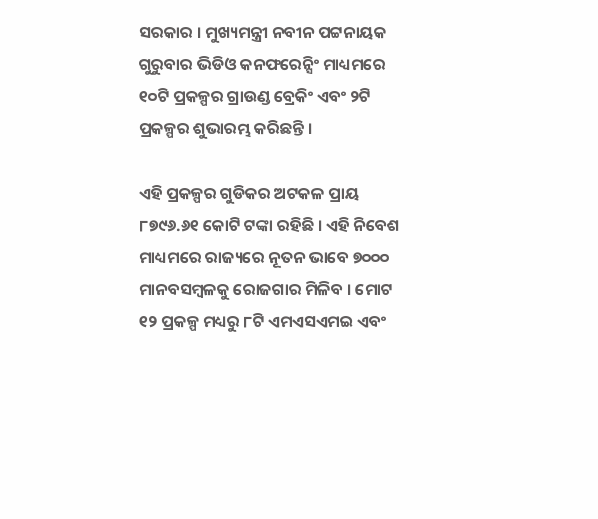ସରକାର । ମୁଖ୍ୟମନ୍ତ୍ରୀ ନବୀନ ପଟ୍ଟନାୟକ ଗୁରୁବାର ଭିଡିଓ କନଫରେନ୍ସିଂ ମାଧ୍ୟମରେ ୧୦ଟି ପ୍ରକଳ୍ପର ଗ୍ରାଉଣ୍ଡ ବ୍ରେକିଂ ଏବଂ ୨ଟି ପ୍ରକଳ୍ପର ଶୁଭାରମ୍ଭ କରିଛନ୍ତି ।

ଏହି ପ୍ରକଳ୍ପର ଗୁଡିକର ଅଟକଳ ପ୍ରାୟ ୮୭୯୬.୬୧ କୋଟି ଟଙ୍କା ରହିଛି । ଏହି ନିବେଶ ମାଧ୍ୟମରେ ରାଜ୍ୟରେ ନୂତନ ଭାବେ ୭୦୦୦ ମାନବସମ୍ବଳକୁ ରୋଜଗାର ମିଳିବ । ମୋଟ ୧୨ ପ୍ରକଳ୍ପ ମଧ୍ୟରୁ ୮ଟି ଏମଏସଏମଇ ଏବଂ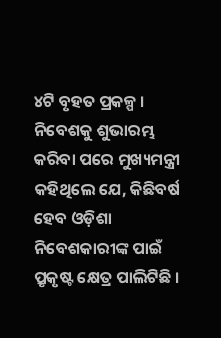୪ଟି ବୃହତ ପ୍ରକଳ୍ପ । ନିବେଶକୁ ଶୁଭାରମ୍ଭ କରିବା ପରେ ମୁଖ୍ୟମନ୍ତ୍ରୀ କହିଥିଲେ ଯେ, କିଛିବର୍ଷ ହେବ ଓଡ଼ିଶା ନିବେଶକାରୀଙ୍କ ପାଇଁ ପ୍ରୃକୃଷ୍ଟ କ୍ଷେତ୍ର ପାଲିଟିଛି ।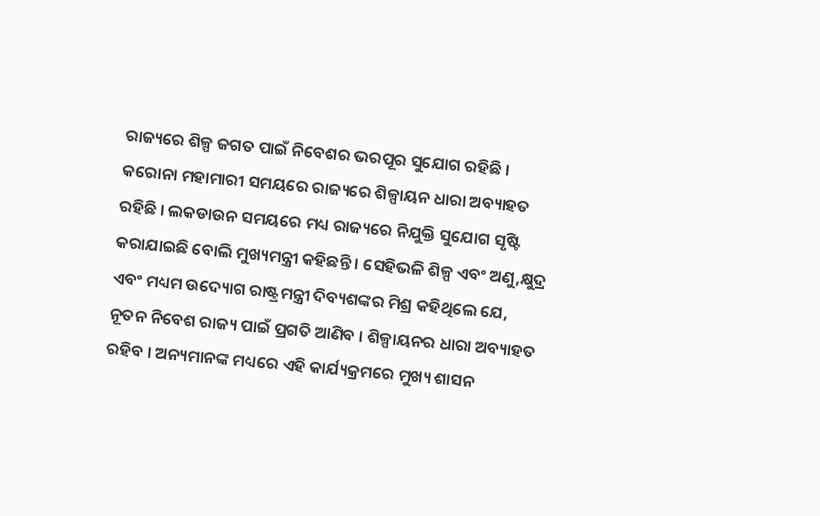ରାଜ୍ୟରେ ଶିଳ୍ପ ଜଗତ ପାଇଁ ନିବେଶର ଭରପୂର ସୁଯୋଗ ରହିଛି । କରୋନା ମହାମାରୀ ସମୟରେ ରାଜ୍ୟରେ ଶିଳ୍ପାୟନ ଧାରା ଅବ୍ୟାହତ ରହିଛି । ଲକଡାଉନ ସମୟରେ ମଧ୍ୟ ରାଜ୍ୟରେ ନିଯୁକ୍ତି ସୁଯୋଗ ସୃଷ୍ଟି କରାଯାଇଛି ବୋଲି ମୁଖ୍ୟମନ୍ତ୍ରୀ କହିଛନ୍ତି । ସେହିଭଳି ଶିଳ୍ପ ଏବଂ ଅଣୁ,କ୍ଷୁଦ୍ର ଏବଂ ମଧ୍ୟମ ଉଦ୍ୟୋଗ ରାଷ୍ଟ୍ରମନ୍ତ୍ରୀ ଦିବ୍ୟଶଙ୍କର ମିଶ୍ର କହିଥିଲେ ଯେ, ନୂତନ ନିବେଶ ରାଜ୍ୟ ପାଇଁ ପ୍ରଗତି ଆଣିବ । ଶିଳ୍ପାୟନର ଧାରା ଅବ୍ୟାହତ ରହିବ । ଅନ୍ୟମାନଙ୍କ ମଧ୍ୟରେ ଏହି କାର୍ଯ୍ୟକ୍ରମରେ ମୁଖ୍ୟ ଶାସନ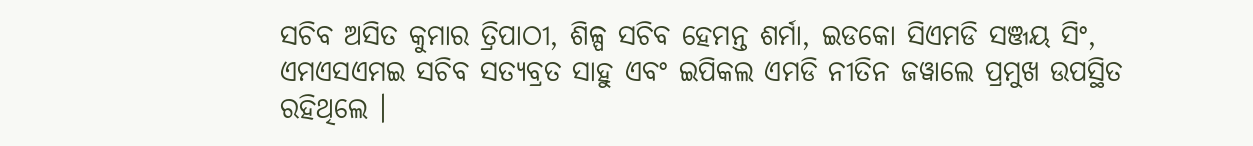ସଚିବ ଅସିତ କୁମାର ତ୍ରିପାଠୀ, ଶିଳ୍ପ ସଚିବ ହେମନ୍ତ ଶର୍ମା, ଇଡକୋ ସିଏମଡି ସଞ୍ଜୟ ସିଂ, ଏମଏସଏମଇ ସଚିବ ସତ୍ୟବ୍ରତ ସାହୁ ଏବଂ ଇପିକଲ ଏମଡି ନୀତିନ ଜୱାଲେ ପ୍ରମୁଖ ଉପସ୍ଥିତ ରହିଥିଲେ ।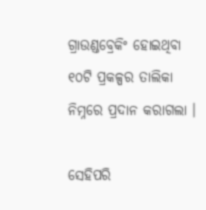ଗ୍ରାଉଣ୍ଡବ୍ରେକିଂ ହୋଇଥିବା ୧୦ଟି ପ୍ରକଳ୍ପର ତାଲିକା ନିମ୍ନରେ ପ୍ରଦାନ କରାଗଲା ।

ସେହିପରି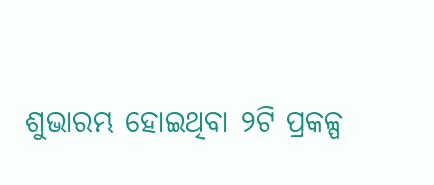ଶୁଭାରମ୍ଭ ହୋଇଥିବା ୨ଟି ପ୍ରକଳ୍ପ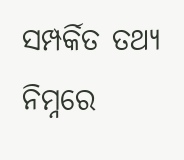ସମ୍ପର୍କିତ ତଥ୍ୟ ନିମ୍ନରେ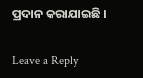ପ୍ରଦାନ କରାଯାଇଛି ।

Leave a Reply